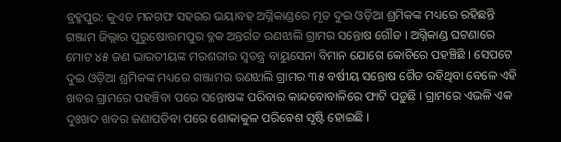ବ୍ରହ୍ମପୁର: କୁଏତ ମନଗଫ ସହରର ଭୟାବହ ଅଗ୍ନିକାଣ୍ଡରେ ମୃତ ଦୁଇ ଓଡ଼ିଆ ଶ୍ରମିକଙ୍କ ମଧ୍ୟରେ ରହିଛନ୍ତି ଗଞ୍ଜାମ ଜିଲ୍ଲାର ପୁରୁଷୋତ୍ତମପୁର ବ୍ଳକ ଅନ୍ତର୍ଗତ ରଣଝାଲି ଗ୍ରାମର ସନ୍ତୋଷ ଗୌଡ । ଅଗ୍ନିକାଣ୍ଡ ଘଟଣାରେ ମୋଟ ୪୫ ଜଣ ଭାରତୀୟଙ୍କ ମରଶରୀର ସ୍ବତନ୍ତ୍ର ବାୟୁସେନା ବିମାନ ଯୋଗେ କୋଚିରେ ପହଞ୍ଚିଛି । ସେପଟେ ଦୁଇ ଓଡ଼ିଆ ଶ୍ରମିକଙ୍କ ମଧ୍ୟରେ ଗଞ୍ଜାମର ରଣଝାଲି ଗ୍ରାମର ୩୫ ବର୍ଷୀୟ ସନ୍ତୋଷ ଗୈଡ ରହିଥିବା ବେଳେ ଏହି ଖବର ଗ୍ରାମରେ ପହଞ୍ଚିବା ପରେ ସନ୍ତୋଷଙ୍କ ପରିବାର କାନ୍ଦବୋବାଳିରେ ଫାଟି ପଡ଼ୁଛି । ଗ୍ରାମରେ ଏଭଳି ଏକ ଦୁଃଖଦ ଖବର ଜଣାପଡିବା ପରେ ଶୋକାକୁଳ ପରିବେଶ ସୃଷ୍ଟି ହୋଇଛି ।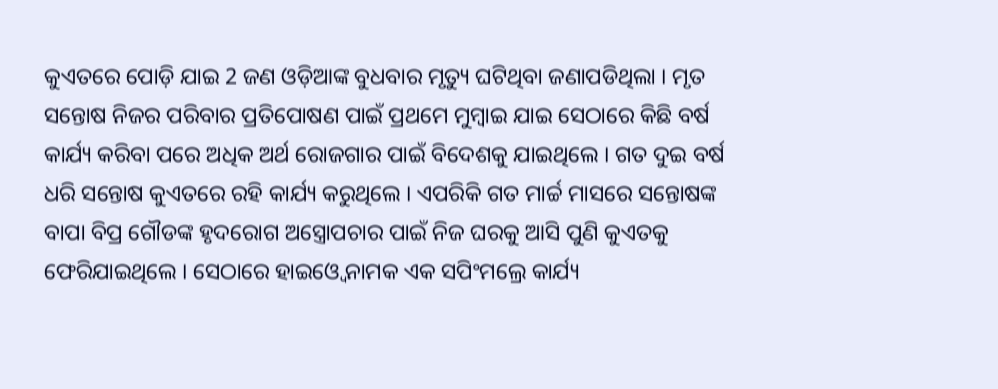କୁଏତରେ ପୋଡ଼ି ଯାଇ 2 ଜଣ ଓଡ଼ିଆଙ୍କ ବୁଧବାର ମୃତ୍ୟୁ ଘଟିଥିବା ଜଣାପଡିଥିଲା । ମୃତ ସନ୍ତୋଷ ନିଜର ପରିବାର ପ୍ରତିପୋଷଣ ପାଇଁ ପ୍ରଥମେ ମୁମ୍ବାଇ ଯାଇ ସେଠାରେ କିଛି ବର୍ଷ କାର୍ଯ୍ୟ କରିବା ପରେ ଅଧିକ ଅର୍ଥ ରୋଜଗାର ପାଇଁ ବିଦେଶକୁ ଯାଇଥିଲେ । ଗତ ଦୁଇ ବର୍ଷ ଧରି ସନ୍ତୋଷ କୁଏତରେ ରହି କାର୍ଯ୍ୟ କରୁଥିଲେ । ଏପରିକି ଗତ ମାର୍ଚ୍ଚ ମାସରେ ସନ୍ତୋଷଙ୍କ ବାପା ବିପ୍ର ଗୌଡଙ୍କ ହୃଦରୋଗ ଅସ୍ତ୍ରୋପଚାର ପାଇଁ ନିଜ ଘରକୁ ଆସି ପୁଣି କୁଏତକୁ ଫେରିଯାଇଥିଲେ । ସେଠାରେ ହାଇଓ୍ବେ ନାମକ ଏକ ସପିଂମଲ୍ରେ କାର୍ଯ୍ୟ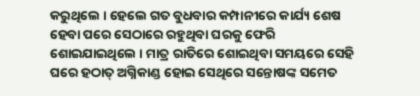କରୁଥିଲେ । ହେଲେ ଗତ ବୁଧବାର କମ୍ପାନୀରେ କାର୍ଯ୍ୟ ଶେଷ ହେବା ପରେ ସେଠାରେ ରହୁଥିବା ଘରକୁ ଫେରି ଶୋଇଯାଇଥିଲେ । ମାତ୍ର ରାତିରେ ଶୋଇଥିବା ସମୟରେ ସେହି ଘରେ ହଠାତ୍ ଅଗ୍ନିକାଣ୍ଡ ହୋଇ ସେଥିରେ ସନ୍ତୋଷଙ୍କ ସମେତ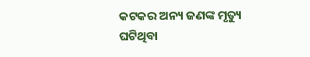କଟକର ଅନ୍ୟ ଜଣଙ୍କ ମୃତ୍ୟୁ ଘଟିଥିବା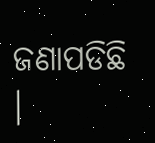ଜଣାପଡିଛି ।